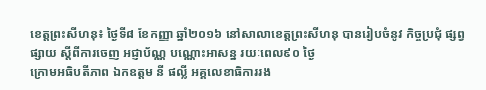ខេត្តព្រះសីហនុ៖ ថ្ងៃទី៨ ខែកញ្ញា ឆ្នាំ២០១៦ នៅសាលាខេត្តព្រះសីហនុ បានរៀបចំនូវ កិច្ចប្រជុំ ផ្សព្វផ្សាយ ស្តីពីការចេញ អជ្ញាប័ណ្ណ បណ្ណោះអាសន្ន រយៈពេល៩០ ថ្ងៃ
ក្រោមអធិបតីភាព ឯកឧត្តម នី ផល្លី អគ្គលេខាធិការរង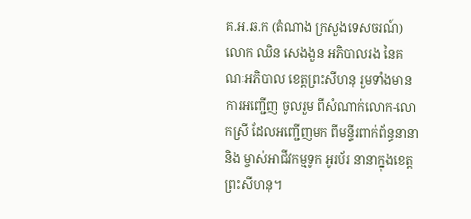គ.អ.ឆ.ក (តំណាង ក្រសួងទេសចរណ៍) លោក ឈិន សេងងួន អភិបាលរង នៃគណៈអភិបាល ខេត្តព្រះសីហនុ រួមទាំងមានការអញ្ជើញ ចូលរួម ពីសំណាក់លោក-លោកស្រី ដែលអញ្ជើញមក ពីមន្ទីរពាក់ព័ន្ធនានា និង ម្ចាស់អាជីវកម្មទូក អូរប័រ នានាក្នុងខេត្តព្រះសីហនុ។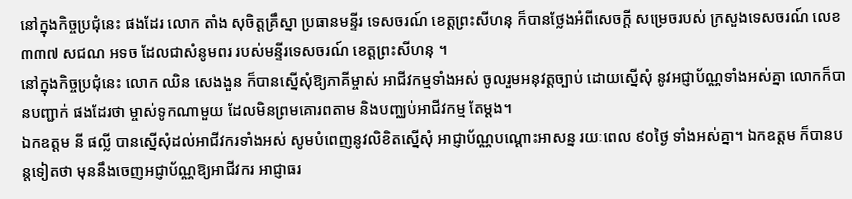នៅក្នុងកិច្ចប្រជុំនេះ ផងដែរ លោក តាំង សុចិត្តគ្រឹស្នា ប្រធានមន្ទីរ ទេសចរណ៍ ខេត្តព្រះសីហនុ ក៏បានថ្លែងអំពីសេចក្តី សម្រេចរបស់ ក្រសួងទេសចរណ៍ លេខ៣៣៧ សជណ អទច ដែលជាសំនូមពរ របស់មន្ទីរទេសចរណ៍ ខេត្តព្រះសីហនុ ។
នៅក្នុងកិច្ចប្រជុំនេះ លោក ឈិន សេងងួន ក៏បានស្នើសុំឱ្យភាគីម្ចាស់ អាជីវកម្មទាំងអស់ ចូលរួមអនុវត្តច្បាប់ ដោយស្នើសុំ នូវអជ្ញាប័ណ្ណទាំងអស់គ្នា លោកក៏បានបញ្ជាក់ ផងដែរថា ម្ចាស់ទូកណាមួយ ដែលមិនព្រមគោរពតាម និងបញ្ឈប់អាជីវកម្ម តែម្តង។
ឯកឧត្តម នី ផល្លី បានស្នើសុំដល់អាជីវករទាំងអស់ សូមបំពេញនូវលិខិតស្នើសុំ អាជ្ញាប័ណ្ណបណ្តោះអាសន្ន រយៈពេល ៩០ថ្ងៃ ទាំងអស់គ្នា។ ឯកឧត្តម ក៏បានបន្តទៀតថា មុននឹងចេញអជ្ញាប័ណ្ណឱ្យអាជីវករ អាជ្ញាធរ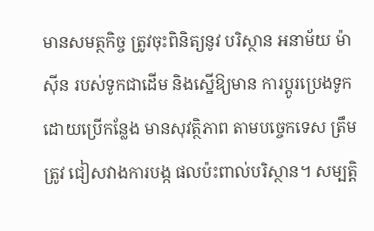មានសមត្ថកិច្ច ត្រូវចុះពិនិត្យនូវ បរិស្ថាន អនាម័យ ម៉ាស៊ីន របស់ទូកជាដើម និងស្នើឱ្យមាន ការប្តូរប្រេងទូក ដោយប្រើកន្លែង មានសុវត្ថិភាព តាមបច្ចេកទេស ត្រឹមត្រូវ ជៀសវាងការបង្ក ផលប៉ះពាល់បរិស្ថាន។ សម្បត្តិ